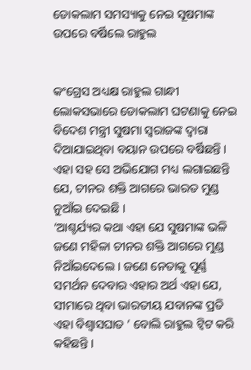ଡୋକଲାମ ସମସ୍ୟାକୁ ନେଇ ସୂଷମାଙ୍କ ଉପରେ ବର୍ଷିଲେ ରାହୁଲ


କଂଗ୍ରେସ ଅଧ୍ୟକ୍ଷ ରାହୁଲ ଗାନ୍ଧୀ ଲୋକସଭାରେ ଡୋକଲାମ ଘଟଣାକୁ ନେଇ ବିଦେଶ ମନ୍ତ୍ରୀ ସୁଷମା ସ୍ୱରାଜଙ୍କ ଦ୍ୱାରା ଦିଆଯାଇଥିବା ବୟାନ ଉପରେ ବର୍ଷିଛନ୍ତି । ଏହା ସହ ସେ ଅଭିଯୋଗ ମଧ୍ୟ ଲଗାଇଛନ୍ତି ଯେ, ଚୀନର ଶକ୍ତି ଆଗରେ ଭାରତ ମୁଣ୍ଡ ନୁଆଁଇ ଦେଇଛି ।
‘ଆଶ୍ଚର୍ଯ୍ୟର କଥା ଏହା ଯେ ସୁଷମାଙ୍କ ଭଳି ଜଣେ ମହିଳା ଚୀନର ଶକ୍ତି ଆଗରେ ମୁଣ୍ଡ ନିଆଁଇଦେଲେ । ଜଣେ ନେତାକୁ ପୂର୍ଣ୍ଣ ସମର୍ଥନ ଦେବାର ଏହାର ଅର୍ଥ ଏହା ଯେ, ସୀମାରେ ଥିବା ଭାରତୀୟ ଯବାନଙ୍କ ପ୍ରତି ଏହା ବିଶ୍ୱାସଘାତ ’ ବୋଲି ରାହୁଲ ଟ୍ୱିଟ କରି କହିଛନ୍ତି ।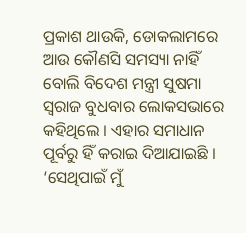ପ୍ରକାଶ ଥାଉକି, ଡୋକଲାମରେ ଆଉ କୌଣସି ସମସ୍ୟା ନାହିଁ ବୋଲି ବିଦେଶ ମନ୍ତ୍ରୀ ସୁଷମା ସ୍ୱରାଜ ବୁଧବାର ଲୋକସଭାରେ କହିଥିଲେ । ଏହାର ସମାଧାନ ପୂର୍ବରୁ ହିଁ କରାଇ ଦିଆଯାଇଛି । ‘ସେଥିପାଇଁ ମୁଁ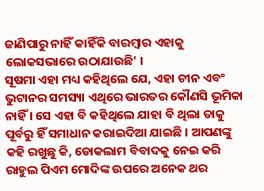ଜାଣିପାରୁ ନାହିଁ କାହିଁକି ବାରମ୍ବାର ଏହାକୁ ଲୋକସଭାରେ ଉଠାଯାଉଛି’ ।
ସୂଷମା ଏହା ମଧ୍ୟ କହିଥିଲେ ଯେ, ଏହା ଚୀନ ଏବଂ ଭୁଟାନର ସମସ୍ୟା ଏଥିରେ ଭାରତର କୌଣସି ଭୂମିକା ନାହିଁ । ସେ ଏହା ବି କହିଥିଲେ ଯାହା ବି ଥିଲା ତାକୁ ପୂର୍ବରୁ ହିଁ ସମାଧାନ କରାଇଦିଆ ଯାଇଛି । ଆପଣଙ୍କୁ କହି ରଖୁଛୁ କି, ଡୋକଲାମ ବିବାଦକୁ ନେଇ କରି ରାହୁଲ ପିଏମ ମୋଦିଙ୍କ ଉପରେ ଅନେକ ଥର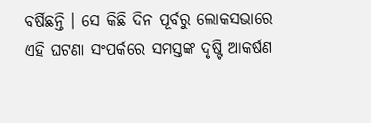ବର୍ଷିଛନ୍ତି । ସେ କିଛି ଦିନ ପୂର୍ବରୁ ଲୋକସଭାରେ ଏହି ଘଟଣା ସଂପର୍କରେ ସମସ୍ତଙ୍କ ଦୃଷ୍ଟି ଆକର୍ଷଣ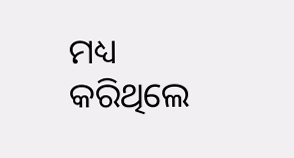ମଧ୍ୟ କରିଥିଲେ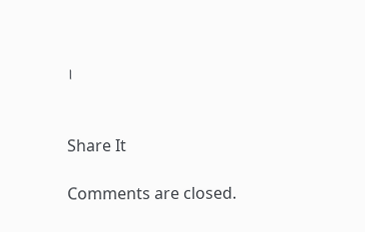।


Share It

Comments are closed.